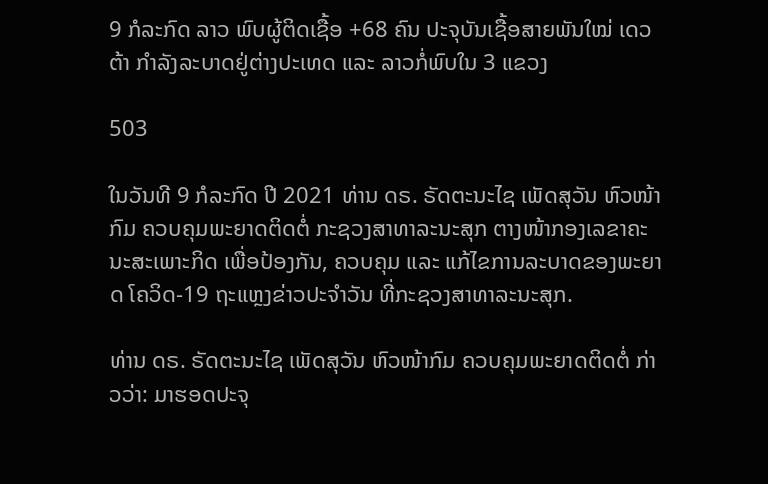9 ກໍລະກົດ ລາວ ພົບຜູ້ຕິດເຊື້ອ +68 ຄົນ ປະຈຸບັນເຊື້ອສາຍພັນໃໝ່ ເດວຕ້າ ກຳລັງລະບາດຢູ່ຕ່າງປະເທດ ແລະ ລາວກໍ່ພົບໃນ 3 ແຂວງ

503

ໃນວັນທີ 9 ກໍລະກົດ ປີ 2021 ທ່ານ ດຣ. ຣັດຕະນະໄຊ ເພັດສຸວັນ ຫົວໜ້າກົມ ຄວບຄຸມພະຍາດຕິດຕໍ່ ກະຊວງສາທາລະນະສຸກ ຕາງໜ້າກອງເລຂາຄະນະສະເພາະກິດ ເພື່ອປ້ອງກັນ, ຄວບຄຸມ ແລະ ແກ້ໄຂການລະບາດຂອງພະຍາດ ໂຄວິດ-19 ຖະແຫຼງຂ່າວປະຈຳວັນ ທີ່ກະຊວງສາທາລະນະສຸກ.

ທ່ານ ດຣ. ຣັດຕະນະໄຊ ເພັດສຸວັນ ຫົວໜ້າກົມ ຄວບຄຸມພະຍາດຕິດຕໍ່ ກ່າວວ່າ: ມາຮອດປະຈຸ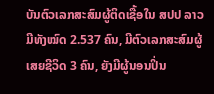ບັນຕົວເລກສະສົມຜູ້ຕິດເຊື້ອໃນ ສປປ ລາວ ມີທັງໝົດ 2.537 ຄົນ, ມີຕົວເລກສະສົມຜູ້ເສຍຊີວິດ 3 ຄົນ, ຍັງມີຜູ້ນອນປິ່ນ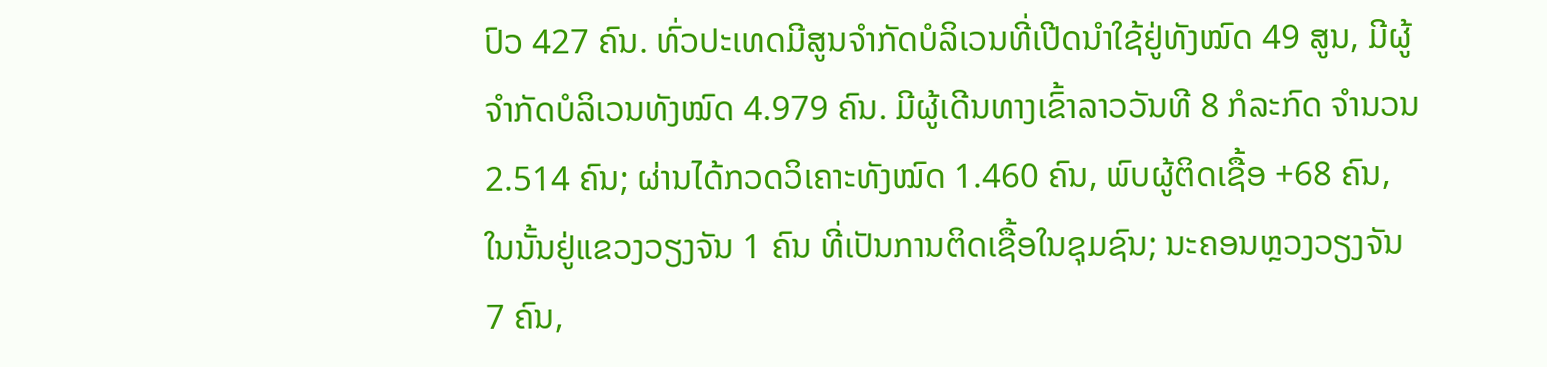ປົວ 427 ຄົນ. ທົ່ວປະເທດມີສູນຈໍາກັດບໍລິເວນທີ່ເປີດນໍາໃຊ້ຢູ່ທັງໝົດ 49 ສູນ, ມີຜູ້ຈໍາກັດບໍລິເວນທັງໝົດ 4.979 ຄົນ. ມີຜູ້ເດີນທາງເຂົ້າລາວວັນທີ 8 ກໍລະກົດ ຈຳນວນ 2.514 ຄົນ; ຜ່ານໄດ້ກວດວິເຄາະທັງໝົດ 1.460 ຄົນ, ພົບຜູ້ຕິດເຊື້ອ +68 ຄົນ, ໃນນັ້ນຢູ່ແຂວງວຽງຈັນ 1 ຄົນ ທີ່ເປັນການຕິດເຊື້ອໃນຊຸມຊົນ; ນະຄອນຫຼວງວຽງຈັນ 7 ຄົນ,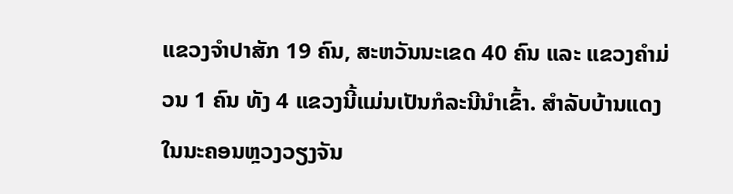ແຂວງຈຳປາສັກ 19 ຄົນ, ສະຫວັນນະເຂດ 40 ຄົນ ແລະ ແຂວງຄຳມ່ວນ 1 ຄົນ ທັງ 4 ແຂວງນີ້ແມ່ນເປັນກໍລະນີນຳເຂົ້າ. ສຳລັບບ້ານແດງໃນນະຄອນຫຼວງວຽງຈັນ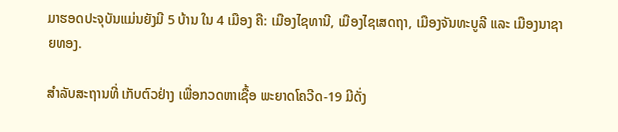ມາຮອດປະຈຸບັນແມ່ນຍັງມີ 5 ບ້ານ ໃນ 4 ເມືອງ ຄື: ເມືອງໄຊທານີ, ເມືອງໄຊເສດຖາ, ເມືອງຈັນທະບູລີ ແລະ ເມືອງນາຊາຍທອງ.

ສຳລັບສະຖານທີ່ ເກັບຕົວຢ່າງ ເພື່ອກວດຫາເຊື້ອ ພະຍາດໂຄວີດ-19 ມີດັ່ງ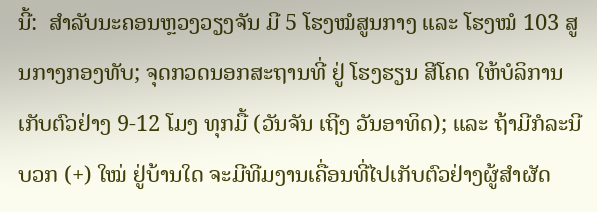ນີ້:  ສຳລັບນະຄອນຫຼວງວຽງຈັນ ມີ 5 ໂຮງໝໍສູນກາງ ແລະ ໂຮງໝໍ 103 ສູນກາງກອງທັບ; ຈຸດກວດນອກສະຖານທີ່ ຢູ່ ໂຮງຮຽນ ສີໂຄດ ໃຫ້ບໍລິການ ເກັບຕົວຢ່າງ 9-12 ໂມງ ທຸກມື້ (ວັນຈັນ ເຖີງ ວັນອາທິດ); ແລະ ຖ້າມີກໍລະນີບວກ (+) ໃໝ່ ຢູ່ບ້ານໃດ ຈະມີທີມງານເຄື່ອນທີ່ໄປເກັບຕົວຢ່າງຜູ້ສຳຜັດ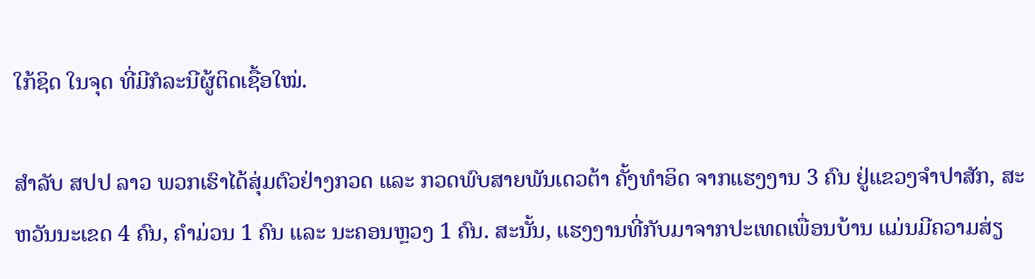ໃກ້ຊິດ ໃນຈຸດ ທີ່ມີກໍລະນີຜູ້ຕິດເຊື້ອໃໝ່.

ສຳລັບ ສປປ ລາວ ພວກເຮົາໄດ້ສຸ່ມຕົວຢ່າງກວດ ແລະ ກວດພົບສາຍພັນເດວຕ້າ ຄັ້ງທຳອິດ ຈາກແຮງງານ 3 ຄົນ ຢູ່ແຂວງຈຳປາສັກ, ສະຫວັນນະເຂດ 4 ຄົນ, ຄຳມ່ວນ 1 ຄົນ ແລະ ນະຄອນຫຼວງ 1 ຄົນ. ສະນັ້ນ, ແຮງງານທີ່ກັບມາຈາກປະເທດເພື່ອນບ້ານ ແມ່ນມີຄວາມສ່ຽ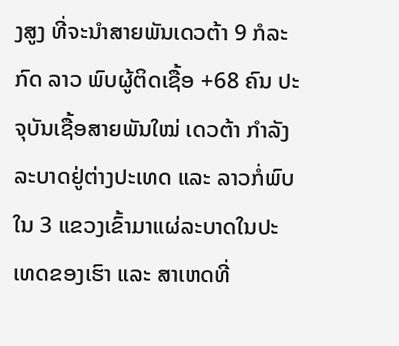ງສູງ ທີ່ຈະນຳສາຍພັນເດວຕ້າ 9 ກໍລະກົດ ລາວ ພົບຜູ້ຕິດເຊື້ອ +68 ຄົນ ປະຈຸບັນເຊື້ອສາຍພັນໃໝ່ ເດວຕ້າ ກຳລັງລະບາດຢູ່ຕ່າງປະເທດ ແລະ ລາວກໍ່ພົບໃນ 3 ແຂວງເຂົ້າມາແຜ່ລະບາດໃນປະເທດຂອງເຮົາ ແລະ ສາເຫດທີ່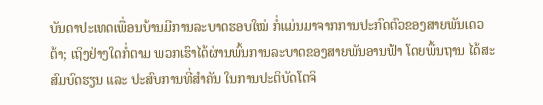ບັນດາປະເທດເພື່ອນບ້ານມີການລະບາດຮອບໃໝ່ ກໍ່ແມ່ນມາຈາກການປະກົດຕົວຂອງສາຍພັນເດວຕ້າ; ເຖິງຢ່າງໃດກໍ່ຕາມ ພວກເຮົາໄດ້ຜ່ານພົ້ນການລະບາດຂອງສາຍພັນອານຟ້າ ໂດຍພື້ນຖານ ໄດ້ສະສົມບົດຮຽນ ແລະ ປະສົບການທີ່ສຳຄັນ ໃນການປະຕິບັດໂຕຈິ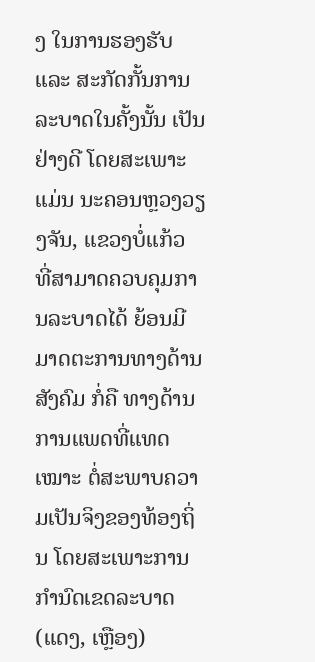ງ ໃນການຮອງຮັບ ແລະ ສະກັດກັ້ນການລະບາດໃນຄັ້ງນັ້ນ ເປັນຢ່າງດີ ໂດຍສະເພາະແມ່ນ ນະຄອນຫຼວງວຽງຈັນ, ແຂວງບໍ່ແກ້ວ ທີ່ສາມາດຄວບຄຸມການລະບາດໄດ້ ຍ້ອນມີມາດຕະການທາງດ້ານສັງຄົມ ກໍ່ຄື ທາງດ້ານການແພດທີ່ແທດເໝາະ ຕໍ່ສະພາບຄວາມເປັນຈິງຂອງທ້ອງຖິ່ນ ໂດຍສະເພາະການກຳນົດເຂດລະບາດ (ແດງ, ເຫຼືອງ)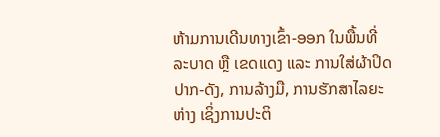ຫ້າມການເດີນທາງເຂົ້າ-ອອກ ໃນພື້ນທີ່ລະບາດ ຫຼື ເຂດແດງ ແລະ ການໃສ່ຜ້າປິດປາກ-ດັງ, ການລ້າງມື, ການຮັກສາໄລຍະຫ່າງ ເຊິ່ງການປະຕິ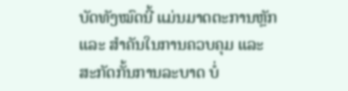ບັດທັງໝົດນີ້ ແມ່ນມາດຕະການຫຼັກ ແລະ ສຳຄັນໃນການຄວບຄຸມ ແລະ ສະກັດກັ້ນການລະບາດ ບໍ່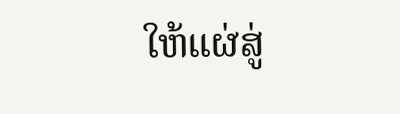ໃຫ້ແຜ່ສູ່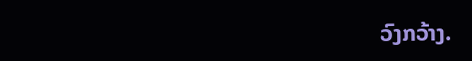ວົງກວ້າງ.